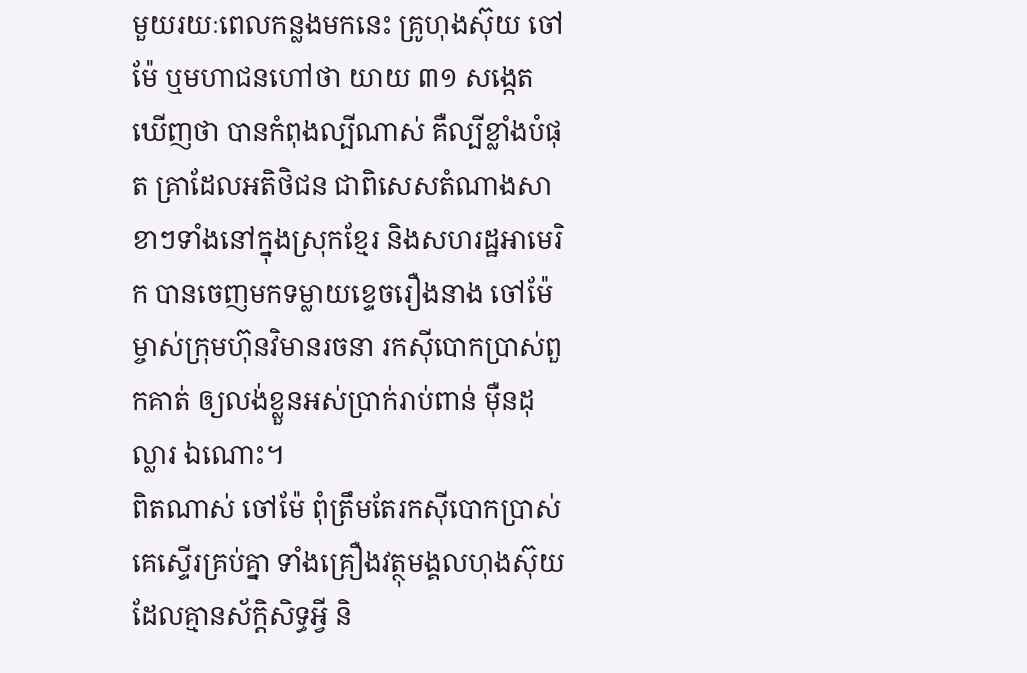មួយរយៈពេលកន្លងមកនេះ គ្រូហុងស៊ុយ ចៅម៉ែ ឬមហាជនហៅថា យាយ ៣១ សង្កេតឃើញថា បានកំពុងល្បីណាស់ គឺល្បីខ្លាំងបំផុត គ្រាដែលអតិថិជន ជាពិសេសតំណាងសាខាៗទាំងនៅក្នុងស្រុកខ្មែរ និងសហរដ្ឋអាមេរិក បានចេញមកទម្លាយខ្ទេចរឿងនាង ចៅម៉ែ ម្ចាស់ក្រុមហ៊ុនវិមានរចនា រកស៊ីបោកប្រាស់ពួកគាត់ ឲ្យលង់ខ្លួនអស់ប្រាក់រាប់ពាន់ ម៉ឺនដុល្លារ ឯណោះ។
ពិតណាស់ ចៅម៉ែ ពុំត្រឹមតែរកស៊ីបោកប្រាស់គេស្ទើរគ្រប់គ្នា ទាំងគ្រឿងវត្ថុមង្គលហុងស៊ុយដែលគ្មានស័ក្តិសិទ្ធអ្វី និ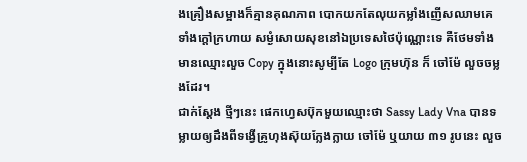ងគ្រឿងសម្អាងក៏គ្មានគុណភាព បោកយកតែលុយកម្លាំងញើសឈាមគេទាំងក្តៅក្រហាយ សម្ងំសោយសុខនៅឯប្រទេសថៃប៉ុណ្ណោះទេ គឺថែមទាំងមានឈ្មោះលួច Copy ក្នុងនោះសូម្បីតែ Logo ក្រុមហ៊ុន ក៏ ចៅម៉ែ លួចចម្លងដែរ។
ជាក់ស្តែង ថ្មីៗនេះ ផេកហ្វេសប៊ុកមួយឈ្មោះថា Sassy Lady Vna បានទម្លាយឲ្យដឹងពីទង្វើគ្រូហុងស៊ុយក្លែងក្លាយ ចៅម៉ែ ឬយាយ ៣១ រូបនេះ លួច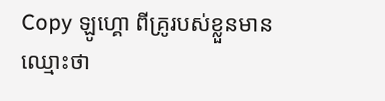Copy ឡូហ្គោ ពីគ្រូរបស់ខ្លួនមានឈ្មោះថា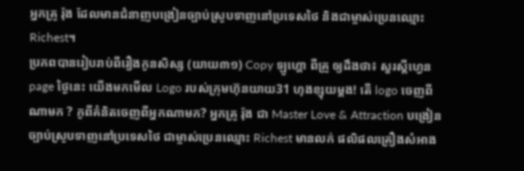អ្នកគ្រូ រ៉ុង ដែលមានជំនាញបង្រៀនច្បាប់ស្រូបទាញនៅប្រទេសថៃ និងជាម្ចាស់ប្រេនឈ្មោះ Richest។
ប្រភពបានរៀបរាប់ពីរឿងកូនសិស្ស (យាយ៣១) Copy ឡូហ្គោ ពីគ្រូ ឲ្យដឹងថា៖ សួរស្តីហ្វេនpage ថ្ងៃនេះ យើងមកមើល Logo របស់ក្រុមហ៊ុនយាយ31 ហុងខ្សុយម្តង! តើ logo ចេញពីណាមក ? កូពីគំនិតចេញពីអ្នកណាមក? អ្នកគ្រូ រ៉ុង ជា Master Love & Attraction បង្រៀនច្បាប់ស្រូបទាញនៅប្រទេសថៃ ជាម្ចាស់ប្រេនឈ្មោះ Richest មានលក់ ផលិផលគ្រឿងសំអាង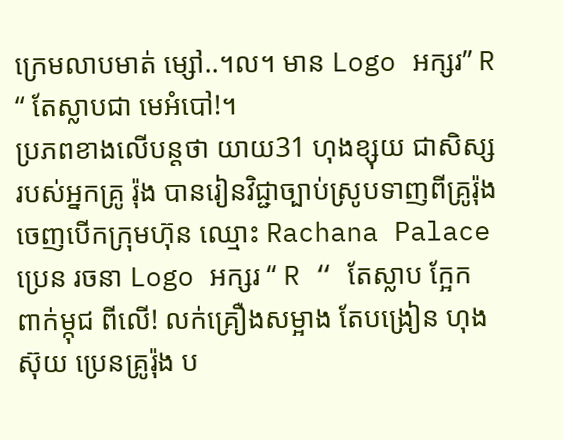ក្រេមលាបមាត់ ម្សៅ..។ល។ មាន Logo អក្សរ” R “ តែស្លាបជា មេអំបៅ!។
ប្រភពខាងលើបន្តថា យាយ31 ហុងខ្សុយ ជាសិស្សរបស់អ្នកគ្រូ រ៉ុង បានរៀនវិជ្ជាច្បាប់ស្រូបទាញពីគ្រូរ៉ុង ចេញបើកក្រុមហ៊ុន ឈ្មោះ Rachana Palace ប្រេន រចនា Logo អក្សរ “ R “ តែស្លាប ក្អែក ពាក់ម្កុជ ពីលើ! លក់គ្រឿងសម្អាង តែបង្រៀន ហុងស៊ុយ ប្រេនគ្រូរ៉ុង ប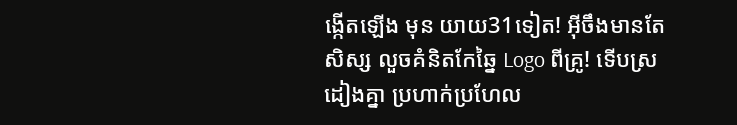ង្កើតឡើង មុន យាយ31ទៀត! អុីចឹងមានតែសិស្ស លួចគំនិតកែឆ្នៃ Logo ពីគ្រូ! ទើបស្រដៀងគ្នា ប្រហាក់ប្រហែល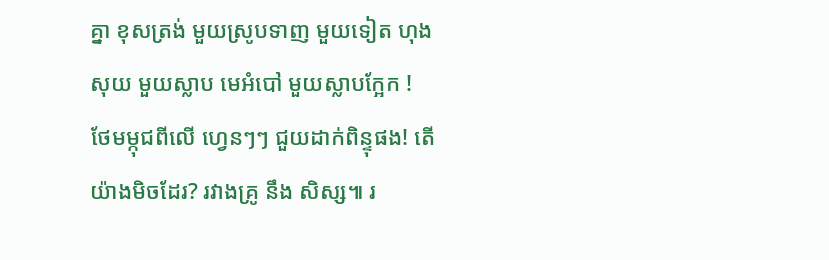គ្នា ខុសត្រង់ មួយស្រូបទាញ មួយទៀត ហុងសុយ មួយស្លាប មេអំបៅ មួយស្លាបក្អែក ! ថែមម្កុជពីលើ ហ្វេនៗៗ ជួយដាក់ពិន្ទុផង! តើយ៉ាងមិចដែរ? រវាងគ្រូ នឹង សិស្ស៕ រ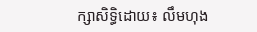ក្សាសិទ្ធិដោយ៖ លឹមហុង